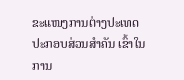ຂະແໜງການຕ່າງປະເທດ ປະກອບສ່ວນສຳຄັນ ເຂົ້າໃນການ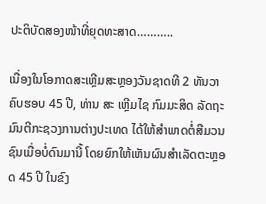ປະຕິບັດສອງໜ້າທີ່ຍຸດທະສາດ………..

ເນື່ອງໃນໂອກາດສະເຫຼີມສະຫຼອງວັນຊາດທີ 2 ທັນວາ ຄົບຮອບ 45 ປີ, ທ່ານ ສະ ເຫຼີມໄຊ ກົມມະສິດ ລັດຖະມົນຕີກະຊວງການຕ່າງປະເທດ ໄດ້ໃຫ້ສຳພາດຕໍ່ສືມວນຊົນເມື່ອບໍ່ດົນມານີ້ ໂດຍຍົກໃຫ້ເຫັນຜົນສຳເລັດຕະຫຼອດ 45 ປີ ໃນຂົງ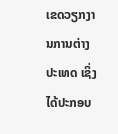ເຂດວຽກງານການຕ່າງປະເທດ ເຊິ່ງໄດ້ປະກອບ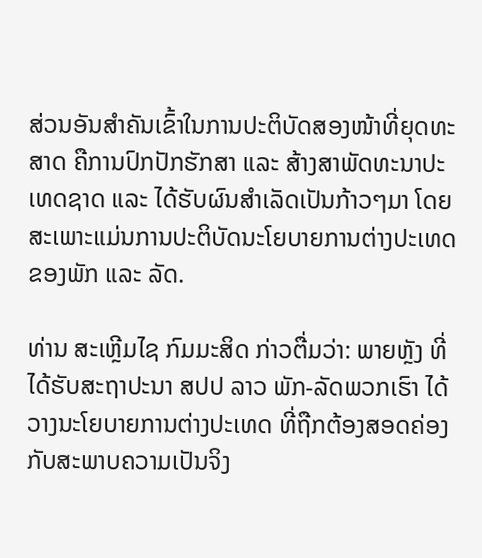ສ່ວນອັນສຳຄັນເຂົ້າໃນການປະຕິບັດສອງໜ້າທີ່ຍຸດທະສາດ ຄືການປົກປັກຮັກສາ ແລະ ສ້າງສາພັດທະນາປະເທດຊາດ ແລະ ໄດ້ຮັບຜົນສຳເລັດເປັນກ້າວໆມາ ໂດຍສະເພາະແມ່ນການປະຕິບັດນະໂຍບາຍການຕ່າງປະເທດ ຂອງພັກ ແລະ ລັດ.

ທ່ານ ສະເຫຼີມໄຊ ກົມມະສິດ ກ່າວຕື່ມວ່າ: ພາຍຫຼັງ ທີ່ໄດ້ຮັບສະຖາປະນາ ສປປ ລາວ ພັກ-ລັດພວກເຮົາ ໄດ້ວາງນະໂຍບາຍການຕ່າງປະເທດ ທີ່ຖືກຕ້ອງສອດຄ່ອງກັບສະພາບຄວາມເປັນຈິງ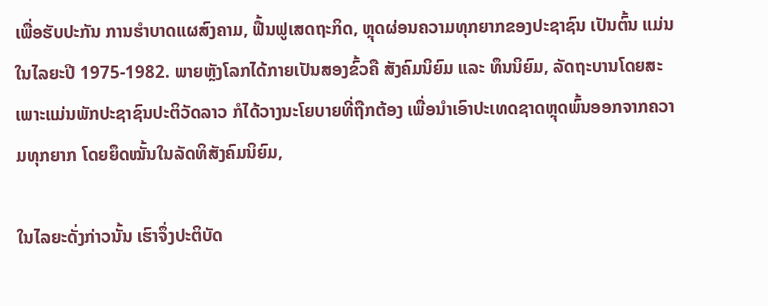ເພື່ອຮັບປະກັນ ການຮຳບາດແຜສົງຄາມ, ຟື້ນຟູເສດຖະກິດ, ຫຼຸດຜ່ອນຄວາມທຸກຍາກຂອງປະຊາຊົນ ເປັນຕົ້ນ ແມ່ນໃນໄລຍະປີ 1975-1982. ພາຍຫຼັງໂລກໄດ້ກາຍເປັນສອງຂົ້ວຄື ສັງຄົມນິຍົມ ແລະ ທຶນນິຍົມ, ລັດຖະບານໂດຍສະເພາະແມ່ນພັກປະຊາຊົນປະຕິວັດລາວ ກໍໄດ້ວາງນະໂຍບາຍທີ່ຖືກຕ້ອງ ເພື່ອນຳເອົາປະເທດຊາດຫຼຸດພົ້ນອອກຈາກຄວາມທຸກຍາກ ໂດຍຍຶດໝັ້ນໃນລັດທິສັງຄົມນິຍົມ,

ໃນໄລຍະດັ່ງກ່າວນັ້ນ ເຮົາຈຶ່ງປະຕິບັດ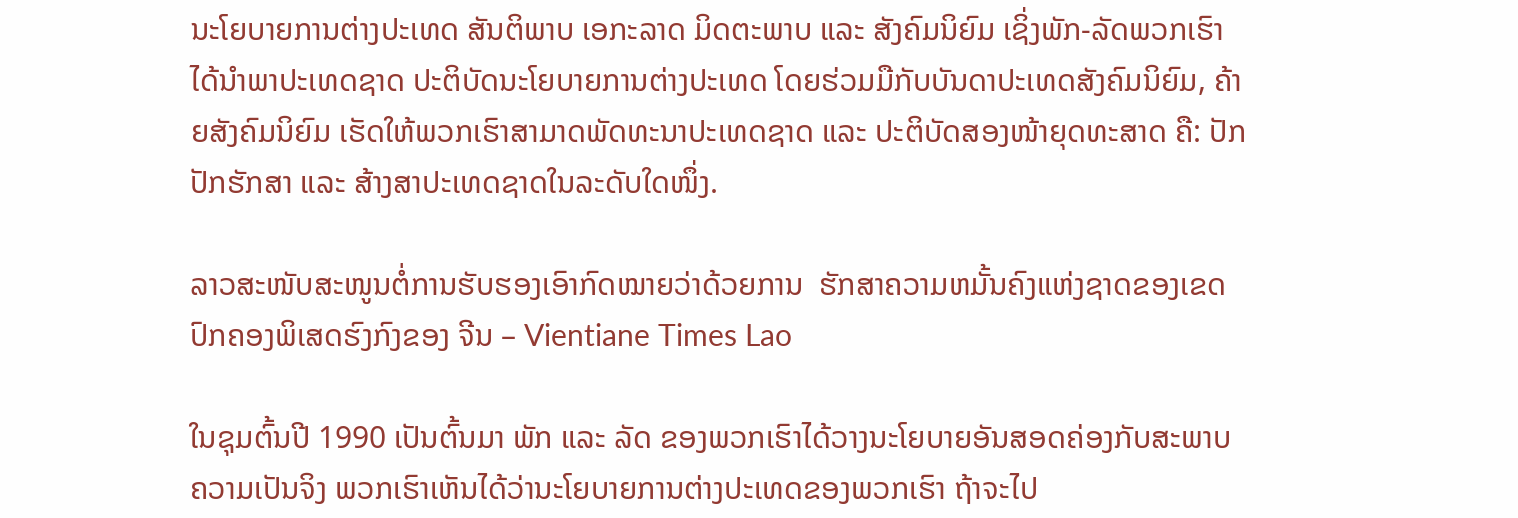ນະໂຍບາຍການຕ່າງປະເທດ ສັນຕິພາບ ເອກະລາດ ມິດຕະພາບ ແລະ ສັງຄົມນິຍົມ ເຊິ່ງພັກ-ລັດພວກເຮົາໄດ້ນຳພາປະເທດຊາດ ປະຕິບັດນະໂຍບາຍການຕ່າງປະເທດ ໂດຍຮ່ວມມືກັບບັນດາປະເທດສັງຄົມນິຍົມ, ຄ້າຍສັງຄົມນິຍົມ ເຮັດໃຫ້ພວກເຮົາສາມາດພັດທະນາປະເທດຊາດ ແລະ ປະຕິບັດສອງໜ້າຍຸດທະສາດ ຄື: ປັກປັກຮັກສາ ແລະ ສ້າງສາປະເທດຊາດໃນລະດັບໃດໜຶ່ງ.

ລາວສະໜັບສະໜູນຕໍ່ການຮັບຮອງເອົາກົດໝາຍວ່າດ້ວຍການ  ຮັກສາຄວາມຫມັ້ນຄົງແຫ່ງຊາດຂອງເຂດປົກຄອງພິເສດຮົງກົງຂອງ ຈີນ – Vientiane Times Lao

ໃນຊຸມຕົ້ນປີ 1990 ເປັນຕົ້ນມາ ພັກ ແລະ ລັດ ຂອງພວກເຮົາໄດ້ວາງນະໂຍບາຍອັນສອດຄ່ອງກັບສະພາບຄວາມເປັນຈິງ ພວກເຮົາເຫັນໄດ້ວ່ານະໂຍບາຍການຕ່າງປະເທດຂອງພວກເຮົາ ຖ້າຈະໄປ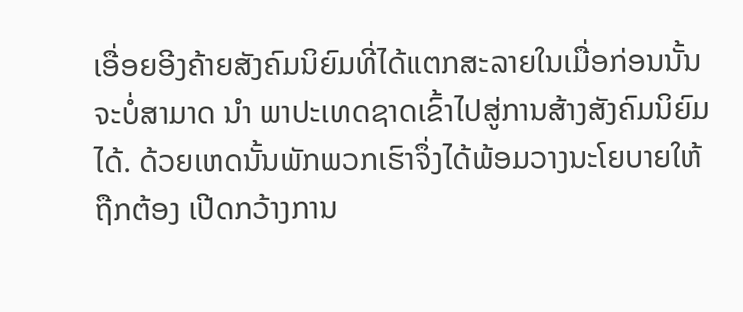ເອື່ອຍອີງຄ້າຍສັງຄົມນິຍົມທີ່ໄດ້ແຕກສະລາຍໃນເມື່ອກ່ອນນັ້ນຈະບໍ່ສາມາດ ນຳ ພາປະເທດຊາດເຂົ້າໄປສູ່ການສ້າງສັງຄົມນິຍົມໄດ້. ດ້ວຍເຫດນັ້ນພັກພວກເຮົາຈຶ່ງໄດ້ພ້ອມວາງນະໂຍບາຍໃຫ້ຖືກຕ້ອງ ເປີດກວ້າງການ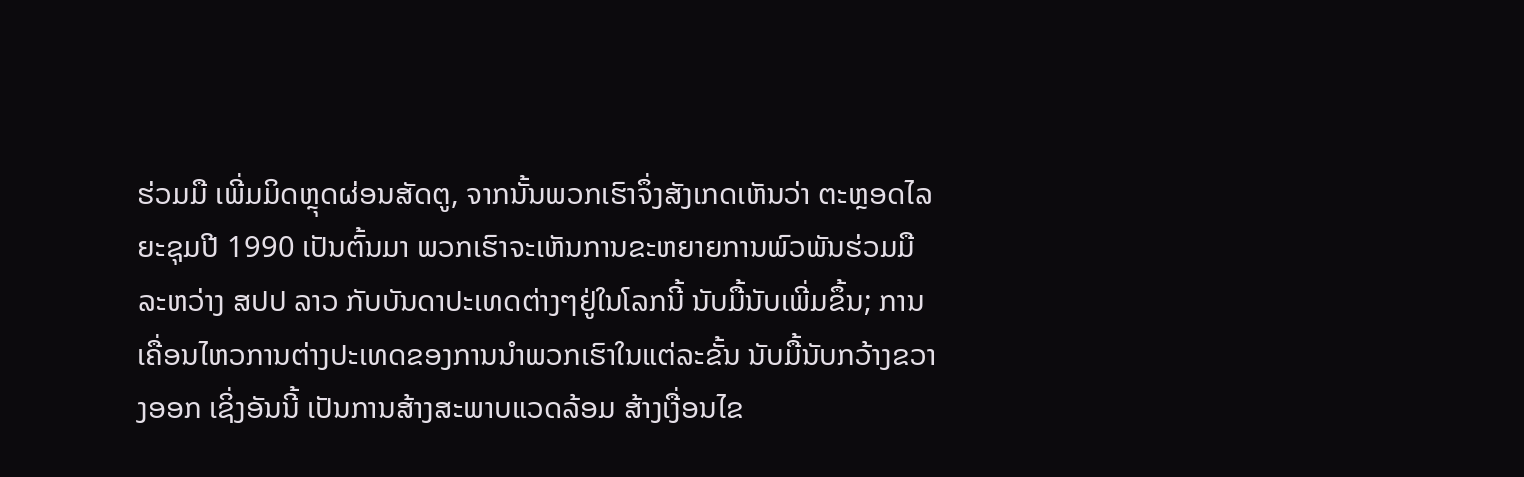ຮ່ວມມື ເພີ່ມມິດຫຼຸດຜ່ອນສັດຕູ, ຈາກນັ້ນພວກເຮົາຈຶ່ງສັງເກດເຫັນວ່າ ຕະຫຼອດໄລຍະຊຸມປີ 1990 ເປັນຕົ້ນມາ ພວກເຮົາຈະເຫັນການຂະຫຍາຍການພົວພັນຮ່ວມມືລະຫວ່າງ ສປປ ລາວ ກັບບັນດາປະເທດຕ່າງໆຢູ່ໃນໂລກນີ້ ນັບມື້ນັບເພີ່ມຂຶ້ນ; ການເຄື່ອນໄຫວການຕ່າງປະເທດຂອງການນຳພວກເຮົາໃນແຕ່ລະຂັ້ນ ນັບມື້ນັບກວ້າງຂວາງອອກ ເຊິ່ງອັນນີ້ ເປັນການສ້າງສະພາບແວດລ້ອມ ສ້າງເງື່ອນໄຂ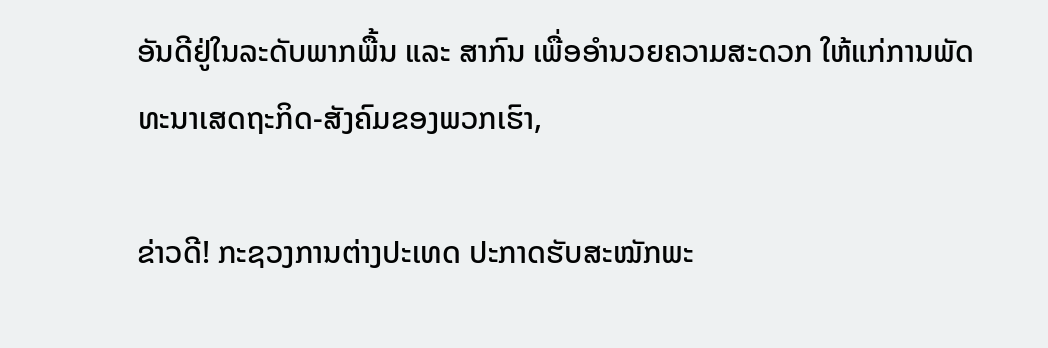ອັນດີຢູ່ໃນລະດັບພາກພື້ນ ແລະ ສາກົນ ເພື່ອອຳນວຍຄວາມສະດວກ ໃຫ້ແກ່ການພັດທະນາເສດຖະກິດ-ສັງຄົມຂອງພວກເຮົາ,

ຂ່າວດີ! ກະຊວງການຕ່າງປະເທດ ປະກາດຮັບສະໝັກພະ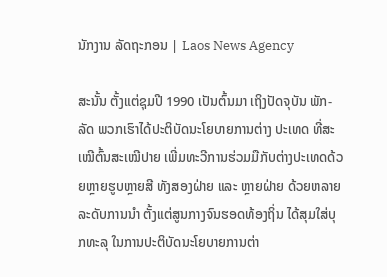ນັກງານ ລັດຖະກອນ | Laos News Agency

ສະນັ້ນ ຕັ້ງແຕ່ຊຸມປີ 1990 ເປັນຕົ້ນມາ ເຖິງປັດຈຸບັນ ພັກ-ລັດ ພວກເຮົາໄດ້ປະຕິບັດນະໂຍບາຍການຕ່າງ ປະເທດ ທີ່ສະເໝີຕົ້ນສະເໝີປາຍ ເພີ່ມທະວີການຮ່ວມມືກັບຕ່າງປະເທດດ້ວຍຫຼາຍຮູບຫຼາຍສີ ທັງສອງຝ່າຍ ແລະ ຫຼາຍຝ່າຍ ດ້ວຍຫລາຍລະດັບການນຳ ຕັ້ງແຕ່ສູນກາງຈົນຮອດທ້ອງຖິ່ນ ໄດ້ສຸມໃສ່ບຸກທະລຸ ໃນການປະຕິບັດນະໂຍບາຍການຕ່າ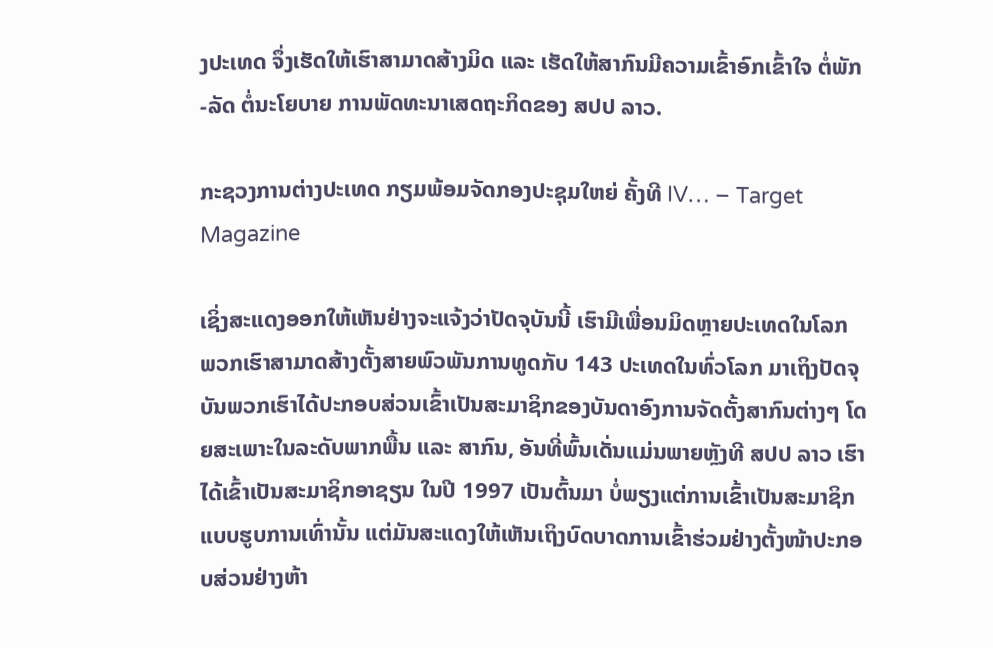ງປະເທດ ຈຶ່ງເຮັດໃຫ້ເຮົາສາມາດສ້າງມິດ ແລະ ເຮັດໃຫ້ສາກົນມີຄວາມເຂົ້າອົກເຂົ້າໃຈ ຕໍ່ພັກ-ລັດ ຕໍ່ນະໂຍບາຍ ການພັດທະນາເສດຖະກິດຂອງ ສປປ ລາວ.

ກະຊວງການຕ່າງປະເທດ ກຽມພ້ອມຈັດກອງປະຊຸມໃຫຍ່ ຄັ້ງທີ IV… – Target Magazine

ເຊິ່ງສະແດງອອກໃຫ້ເຫັນຢ່າງຈະແຈ້ງວ່າປັດຈຸບັນນີ້ ເຮົາມີເພື່ອນມິດຫຼາຍປະເທດໃນໂລກ ພວກເຮົາສາມາດສ້າງຕັ້ງສາຍພົວພັນການທູດກັບ 143 ປະເທດໃນທົ່ວໂລກ ມາເຖິງປັດຈຸບັນພວກເຮົາໄດ້ປະກອບສ່ວນເຂົ້າເປັນສະມາຊິກຂອງບັນດາອົງການຈັດຕັ້ງສາກົນຕ່າງໆ ໂດຍສະເພາະໃນລະດັບພາກພື້ນ ແລະ ສາກົນ, ອັນທີ່ພົ້ນເດັ່ນແມ່ນພາຍຫຼັງທີ ສປປ ລາວ ເຮົາ ໄດ້ເຂົ້າເປັນສະມາຊິກອາຊຽນ ໃນປີ 1997 ເປັນຕົ້ນມາ ບໍ່ພຽງແຕ່ການເຂົ້າເປັນສະມາຊິກແບບຮູບການເທົ່ານັ້ນ ແຕ່ມັນສະແດງໃຫ້ເຫັນເຖິງບົດບາດການເຂົ້າຮ່ວມຢ່າງຕັ້ງໜ້າປະກອບສ່ວນຢ່າງຫ້າ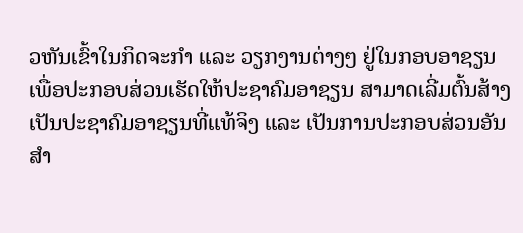ວຫັນເຂົ້າໃນກິດຈະກຳ ແລະ ວຽກງານຕ່າງໆ ຢູ່ໃນກອບອາຊຽນ ເພື່ອປະກອບສ່ວນເຮັດໃຫ້ປະຊາຄົມອາຊຽນ ສາມາດເລີ່ມຕົ້ນສ້າງເປັນປະຊາຄົມອາຊຽນທີ່ແທ້ຈິງ ແລະ ເປັນການປະກອບສ່ວນອັນສຳ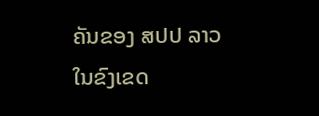ຄັນຂອງ ສປປ ລາວ ໃນຂົງເຂດ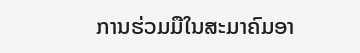ການຮ່ວມມືໃນສະມາຄົມອາ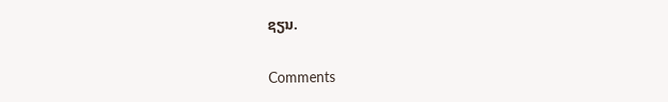ຊຽນ.

Comments